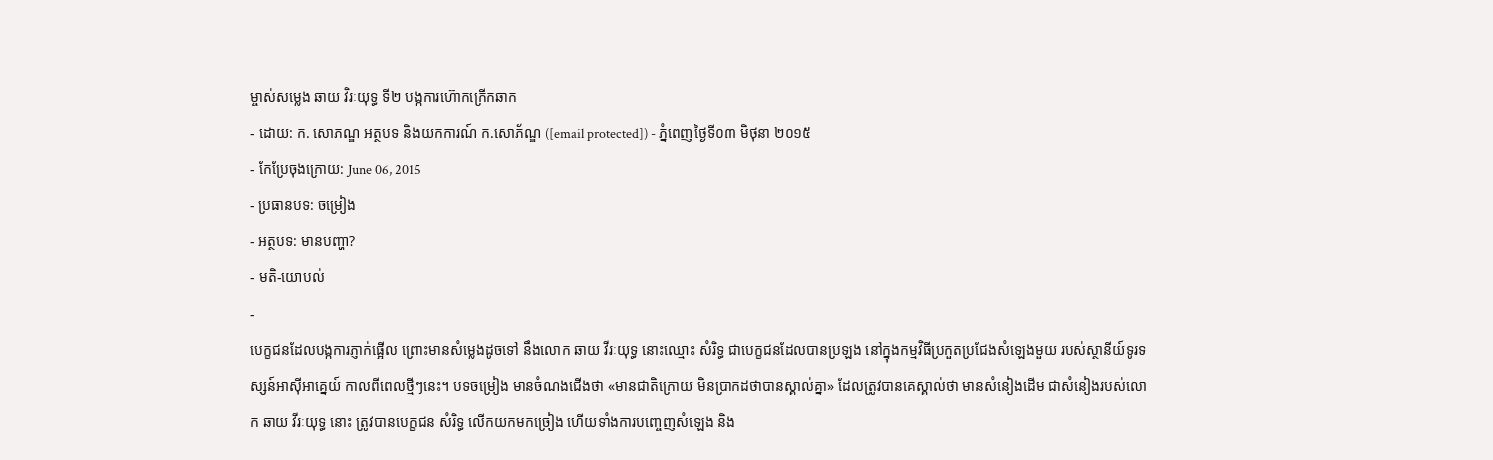ម្ចាស់សម្លេង ឆាយ វិរៈយុទ្ធ ទី២ បង្កការហ៊ោកក្រើកឆាក
- ដោយ: ក. សោភណ្ឌ អត្ថបទ និងយកការណ៍ ក.សោភ័ណ្ឌ ([email protected]) - ភ្នំពេញថ្ងៃទី០៣ មិថុនា ២០១៥
- កែប្រែចុងក្រោយ: June 06, 2015
- ប្រធានបទ: ចម្រៀង
- អត្ថបទ: មានបញ្ហា?
- មតិ-យោបល់
-
បេក្ខជនដែលបង្កការភ្ញាក់ផ្អើល ព្រោះមានសំម្លេងដូចទៅ នឹងលោក ឆាយ វីរៈយុទ្ធ នោះឈ្មោះ សំរិទ្ធ ជាបេក្ខជនដែលបានប្រឡង នៅក្នុងកម្មវិធីប្រកួតប្រជែងសំឡេងមួយ របស់ស្ថានីយ៍ទូរទស្សន៍អាស៊ីអាគ្នេយ៍ កាលពីពេលថ្មីៗនេះ។ បទចម្រៀង មានចំណងជើងថា «មានជាតិក្រោយ មិនប្រាកដថាបានស្គាល់គ្នា» ដែលត្រូវបានគេស្គាល់ថា មានសំនៀងដើម ជាសំនៀងរបស់លោក ឆាយ វីរៈយុទ្ធ នោះ ត្រូវបានបេក្ខជន សំរិទ្ធ លើកយកមកច្រៀង ហើយទាំងការបញ្ចេញសំឡេង និង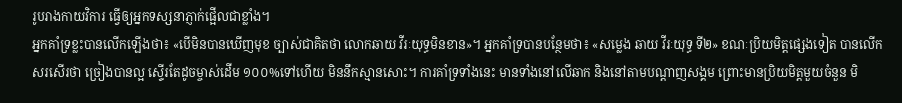រូបរាងកាយវិការ ធ្វើឲ្យអ្នកទស្សនាភ្ញាក់ផ្អើលជាខ្លាំង។
អ្នកគាំទ្រខ្លះបានលើកឡើងថា៖ «បើមិនបានឃើញមុខ ច្បាស់ជាគិតថា លោកឆាយ វីរៈយុទ្ធមិនខាន»។ អ្នកគាំទ្របានបន្ថែមថា៖ «សម្លេង ឆាយ វីរៈយុទ្ធ ទី២» ខណៈប្រិយមិត្តផ្សេងទៀត បានលើកសរសើរថា ច្រៀងបានល្អ ស្ទើរតែដូចម្ចាស់ដើម ១០០%ទៅហើយ មិននឹកស្មានសោះ។ ការគាំទ្រទាំងនេះ មានទាំងនៅលើឆាក និងនៅតាមបណ្តាញសង្គម ព្រោះមានប្រិយមិត្តមួយចំនួន មិ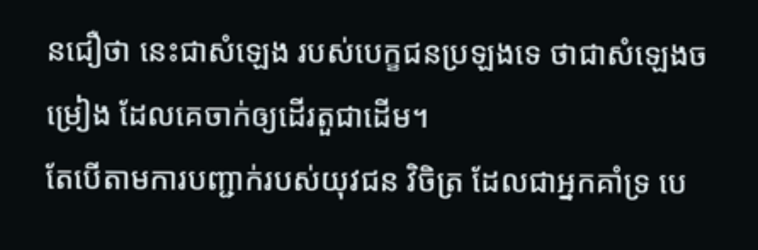នជឿថា នេះជាសំឡេង របស់បេក្ខជនប្រឡងទេ ថាជាសំឡេងចម្រៀង ដែលគេចាក់ឲ្យដើរតួជាដើម។
តែបើតាមការបញ្ជាក់របស់យុវជន វិចិត្រ ដែលជាអ្នកគាំទ្រ បេ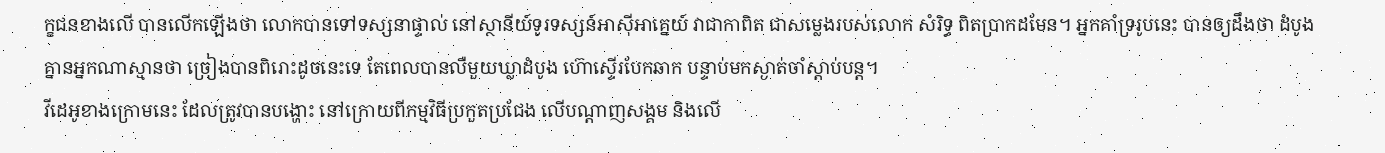ក្ខជនខាងលើ បានលើកឡើងថា លោកបានទៅទស្សនាផ្ទាល់ នៅស្ថានីយ៍ទូរទស្សន៍អាស៊ីអាគ្នេយ៍ វាជាកាពិត ជាសម្លេងរបស់លោក សំរិទ្ធ ពិតប្រាកដមែន។ អ្នកគាំទ្ររូបនេះ បានឲ្យដឹងថា ដំបូងគ្នានអ្នកណាស្មានថា ច្រៀងបានពិរោះដូចនេះទេ តែពេលបានលឺមួយឃ្លាដំបូង ហ៊ោស្ទើរបែកឆាក បន្ទាប់មកស្ងាត់ចាំស្តាប់បន្ត។
វីដេអូខាងក្រោមនេះ ដែលត្រូវបានបង្ហោះ នៅក្រោយពីកម្មវិធីប្រកួតប្រជែង លើបណ្ដាញសង្គម និងលើ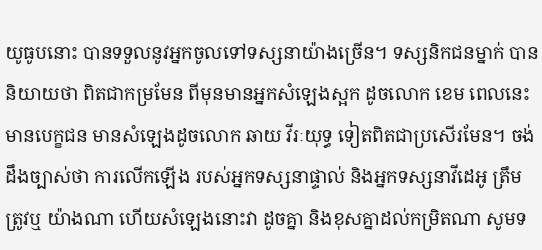យូធូបនោះ បានទទួលនូវអ្នកចូលទៅទស្សនាយ៉ាងច្រើន។ ទស្សនិកជនម្នាក់ បាននិយាយថា ពិតជាកម្រមែន ពីមុនមានអ្នកសំឡេងស្អក ដូចលោក ខេម ពេលនេះមានបេក្ខជន មានសំឡេងដូចលោក ឆាយ វីរៈយុទ្ធ ទៀតពិតជាប្រសើរមែន។ ចង់ដឹងច្បាស់ថា ការលើកឡើង របស់អ្នកទស្សនាផ្ទាល់ និងអ្នកទស្សនាវីដេអូ ត្រឹមត្រូវឬ យ៉ាងណា ហើយសំឡេងនោះវា ដូចគ្នា និងខុសគ្នាដល់កម្រិតណា សូមទ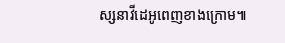ស្សនាវីដេអូពេញខាងក្រោម៕